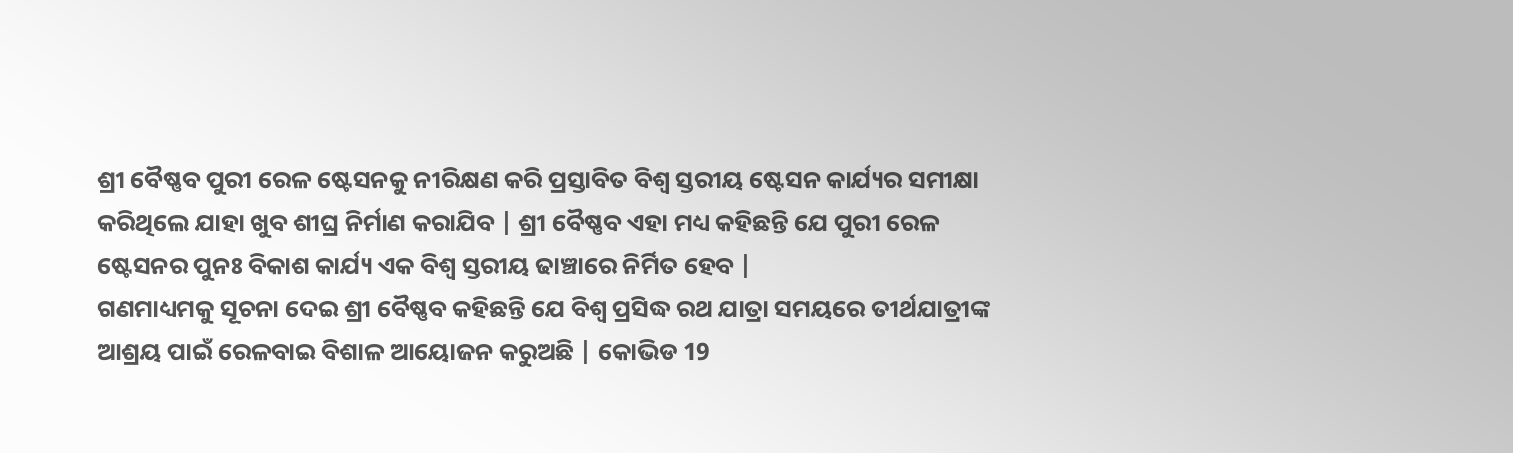ଶ୍ରୀ ବୈଷ୍ଣବ ପୁରୀ ରେଳ ଷ୍ଟେସନକୁ ନୀରିକ୍ଷଣ କରି ପ୍ରସ୍ତାବିତ ବିଶ୍ୱ ସ୍ତରୀୟ ଷ୍ଟେସନ କାର୍ଯ୍ୟର ସମୀକ୍ଷା କରିଥିଲେ ଯାହା ଖୁବ ଶୀଘ୍ର ନିର୍ମାଣ କରାଯିବ | ଶ୍ରୀ ବୈଷ୍ଣବ ଏହା ମଧ୍ୟ କହିଛନ୍ତି ଯେ ପୁରୀ ରେଳ ଷ୍ଟେସନର ପୁନଃ ବିକାଶ କାର୍ଯ୍ୟ ଏକ ବିଶ୍ୱ ସ୍ତରୀୟ ଢାଞ୍ଚାରେ ନିର୍ମିତ ହେବ |
ଗଣମାଧ୍ୟମକୁ ସୂଚନା ଦେଇ ଶ୍ରୀ ବୈଷ୍ଣବ କହିଛନ୍ତି ଯେ ବିଶ୍ୱ ପ୍ରସିଦ୍ଧ ରଥ ଯାତ୍ରା ସମୟରେ ତୀର୍ଥଯାତ୍ରୀଙ୍କ ଆଶ୍ରୟ ପାଇଁ ରେଳବାଇ ବିଶାଳ ଆୟୋଜନ କରୁଅଛି | କୋଭିଡ 19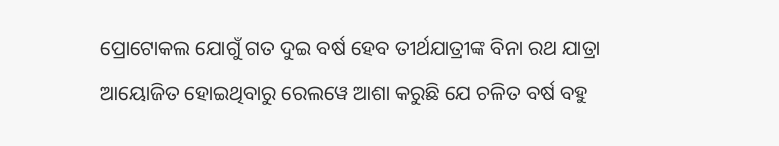ପ୍ରୋଟୋକଲ ଯୋଗୁଁ ଗତ ଦୁଇ ବର୍ଷ ହେବ ତୀର୍ଥଯାତ୍ରୀଙ୍କ ବିନା ରଥ ଯାତ୍ରା ଆୟୋଜିତ ହୋଇଥିବାରୁ ରେଲୱେ ଆଶା କରୁଛି ଯେ ଚଳିତ ବର୍ଷ ବହୁ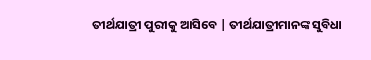ତୀର୍ଥଯାତ୍ରୀ ପୁରୀକୁ ଆସିବେ | ତୀର୍ଥଯାତ୍ରୀମାନଙ୍କ ସୁବିଧା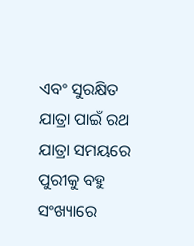ଏବଂ ସୁରକ୍ଷିତ ଯାତ୍ରା ପାଇଁ ରଥ ଯାତ୍ରା ସମୟରେ ପୁରୀକୁ ବହୁ ସଂଖ୍ୟାରେ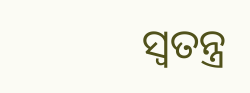ସ୍ୱତନ୍ତ୍ର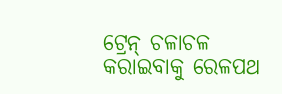ଟ୍ରେନ୍ ଚଳାଚଳ କରାଇବାକୁ ରେଳପଥ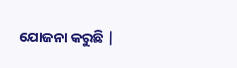ଯୋଜନା କରୁଛି |